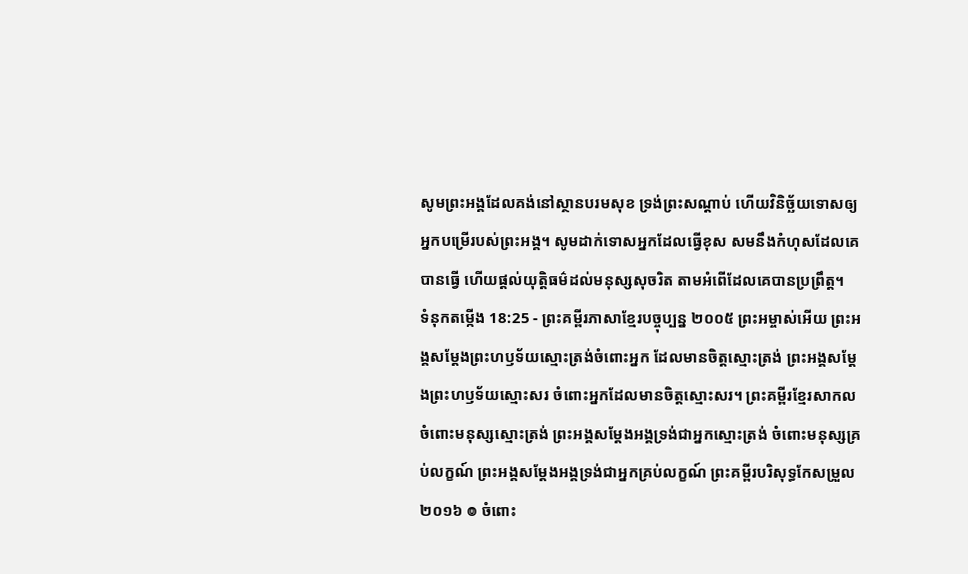សូមព្រះអង្គដែលគង់នៅស្ថានបរមសុខ ទ្រង់ព្រះសណ្ដាប់ ហើយវិនិច្ឆ័យទោសឲ្យអ្នកបម្រើរបស់ព្រះអង្គ។ សូមដាក់ទោសអ្នកដែលធ្វើខុស សមនឹងកំហុសដែលគេបានធ្វើ ហើយផ្ដល់យុត្តិធម៌ដល់មនុស្សសុចរិត តាមអំពើដែលគេបានប្រព្រឹត្ត។
ទំនុកតម្កើង 18:25 - ព្រះគម្ពីរភាសាខ្មែរបច្ចុប្បន្ន ២០០៥ ព្រះអម្ចាស់អើយ ព្រះអង្គសម្តែងព្រះហឫទ័យស្មោះត្រង់ចំពោះអ្នក ដែលមានចិត្តស្មោះត្រង់ ព្រះអង្គសម្តែងព្រះហឫទ័យស្មោះសរ ចំពោះអ្នកដែលមានចិត្តស្មោះសរ។ ព្រះគម្ពីរខ្មែរសាកល ចំពោះមនុស្សស្មោះត្រង់ ព្រះអង្គសម្ដែងអង្គទ្រង់ជាអ្នកស្មោះត្រង់ ចំពោះមនុស្សគ្រប់លក្ខណ៍ ព្រះអង្គសម្ដែងអង្គទ្រង់ជាអ្នកគ្រប់លក្ខណ៍ ព្រះគម្ពីរបរិសុទ្ធកែសម្រួល ២០១៦ ៙ ចំពោះ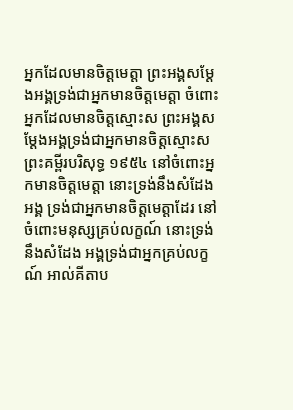អ្នកដែលមានចិត្តមេត្តា ព្រះអង្គសម្ដែងអង្គទ្រង់ជាអ្នកមានចិត្តមេត្តា ចំពោះអ្នកដែលមានចិត្តស្មោះស ព្រះអង្គសម្ដែងអង្គទ្រង់ជាអ្នកមានចិត្តស្មោះស ព្រះគម្ពីរបរិសុទ្ធ ១៩៥៤ នៅចំពោះអ្នកមានចិត្តមេត្តា នោះទ្រង់នឹងសំដែងអង្គ ទ្រង់ជាអ្នកមានចិត្តមេត្តាដែរ នៅចំពោះមនុស្សគ្រប់លក្ខណ៍ នោះទ្រង់នឹងសំដែង អង្គទ្រង់ជាអ្នកគ្រប់លក្ខណ៍ អាល់គីតាប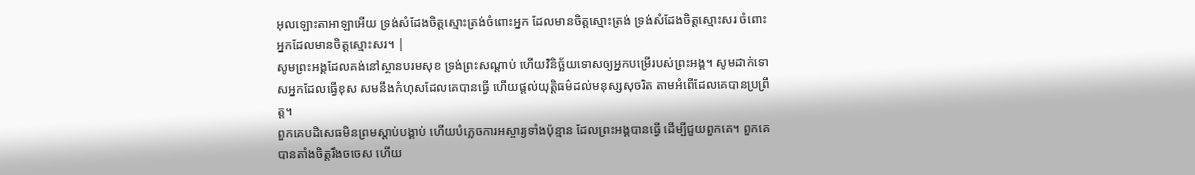អុលឡោះតាអាឡាអើយ ទ្រង់សំដែងចិត្តស្មោះត្រង់ចំពោះអ្នក ដែលមានចិត្តស្មោះត្រង់ ទ្រង់សំដែងចិត្តស្មោះសរ ចំពោះអ្នកដែលមានចិត្តស្មោះសរ។ |
សូមព្រះអង្គដែលគង់នៅស្ថានបរមសុខ ទ្រង់ព្រះសណ្ដាប់ ហើយវិនិច្ឆ័យទោសឲ្យអ្នកបម្រើរបស់ព្រះអង្គ។ សូមដាក់ទោសអ្នកដែលធ្វើខុស សមនឹងកំហុសដែលគេបានធ្វើ ហើយផ្ដល់យុត្តិធម៌ដល់មនុស្សសុចរិត តាមអំពើដែលគេបានប្រព្រឹត្ត។
ពួកគេបដិសេធមិនព្រមស្ដាប់បង្គាប់ ហើយបំភ្លេចការអស្ចារ្យទាំងប៉ុន្មាន ដែលព្រះអង្គបានធ្វើ ដើម្បីជួយពួកគេ។ ពួកគេបានតាំងចិត្តរឹងចចេស ហើយ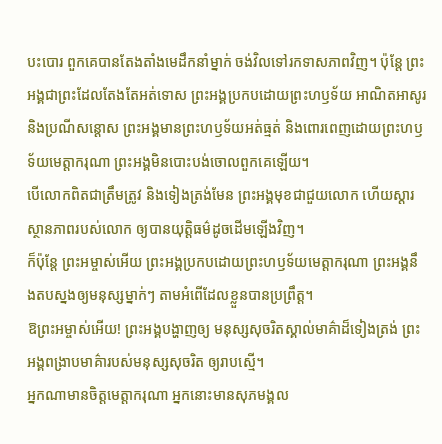បះបោរ ពួកគេបានតែងតាំងមេដឹកនាំម្នាក់ ចង់វិលទៅរកទាសភាពវិញ។ ប៉ុន្តែ ព្រះអង្គជាព្រះដែលតែងតែអត់ទោស ព្រះអង្គប្រកបដោយព្រះហឫទ័យ អាណិតអាសូរ និងប្រណីសន្ដោស ព្រះអង្គមានព្រះហឫទ័យអត់ធ្មត់ និងពោរពេញដោយព្រះហឫទ័យមេត្តាករុណា ព្រះអង្គមិនបោះបង់ចោលពួកគេឡើយ។
បើលោកពិតជាត្រឹមត្រូវ និងទៀងត្រង់មែន ព្រះអង្គមុខជាជួយលោក ហើយស្ដារស្ថានភាពរបស់លោក ឲ្យបានយុត្តិធម៌ដូចដើមឡើងវិញ។
ក៏ប៉ុន្តែ ព្រះអម្ចាស់អើយ ព្រះអង្គប្រកបដោយព្រះហឫទ័យមេត្តាករុណា ព្រះអង្គនឹងតបស្នងឲ្យមនុស្សម្នាក់ៗ តាមអំពើដែលខ្លួនបានប្រព្រឹត្ត។
ឱព្រះអម្ចាស់អើយ! ព្រះអង្គបង្ហាញឲ្យ មនុស្សសុចរិតស្គាល់មាគ៌ាដ៏ទៀងត្រង់ ព្រះអង្គពង្រាបមាគ៌ារបស់មនុស្សសុចរិត ឲ្យរាបស្មើ។
អ្នកណាមានចិត្តមេត្តាករុណា អ្នកនោះមានសុភមង្គល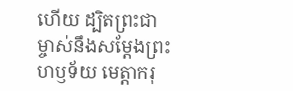ហើយ ដ្បិតព្រះជាម្ចាស់នឹងសម្តែងព្រះហឫទ័យ មេត្តាករុ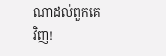ណាដល់ពួកគេវិញ!